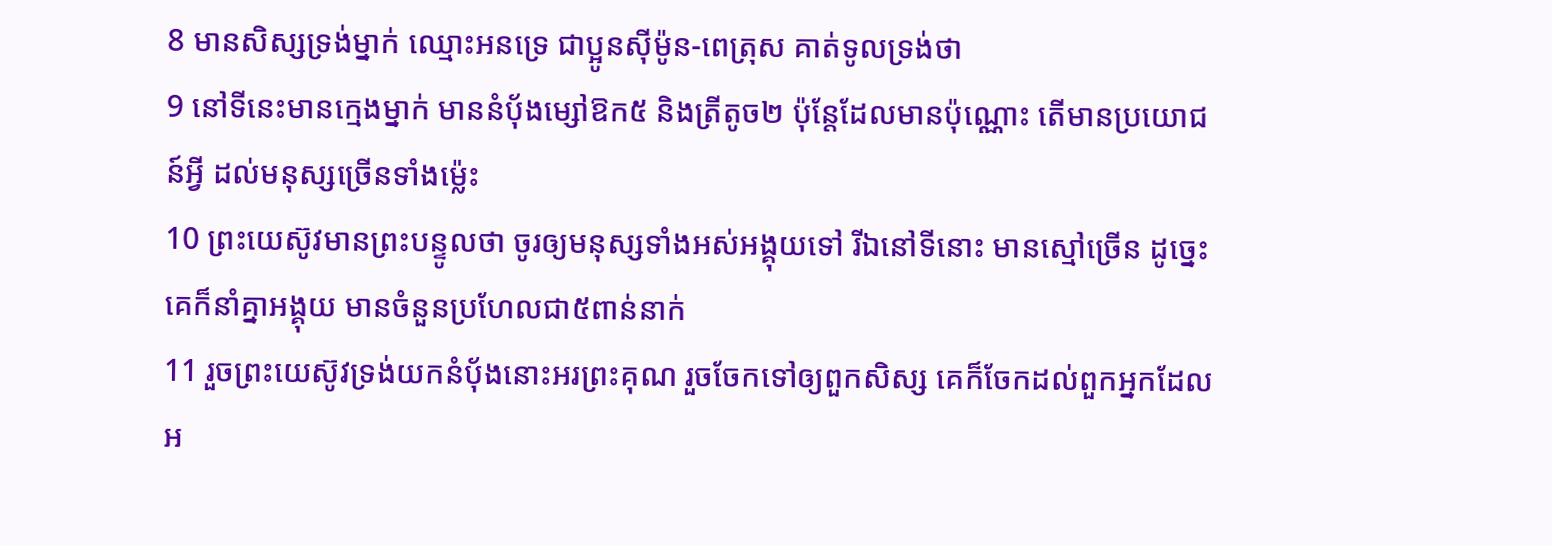8 មានសិស្សទ្រង់ម្នាក់ ឈ្មោះអនទ្រេ ជាប្អូនស៊ីម៉ូន-ពេត្រុស គាត់ទូលទ្រង់ថា
9 នៅទីនេះមានក្មេងម្នាក់ មាននំបុ័ងម្សៅឱក៥ និងត្រីតូច២ ប៉ុន្តែដែលមានប៉ុណ្ណោះ តើមានប្រយោជន៍អ្វី ដល់មនុស្សច្រើនទាំងម៉្លេះ
10 ព្រះយេស៊ូវមានព្រះបន្ទូលថា ចូរឲ្យមនុស្សទាំងអស់អង្គុយទៅ រីឯនៅទីនោះ មានស្មៅច្រើន ដូច្នេះ គេក៏នាំគ្នាអង្គុយ មានចំនួនប្រហែលជា៥ពាន់នាក់
11 រួចព្រះយេស៊ូវទ្រង់យកនំបុ័ងនោះអរព្រះគុណ រួចចែកទៅឲ្យពួកសិស្ស គេក៏ចែកដល់ពួកអ្នកដែលអ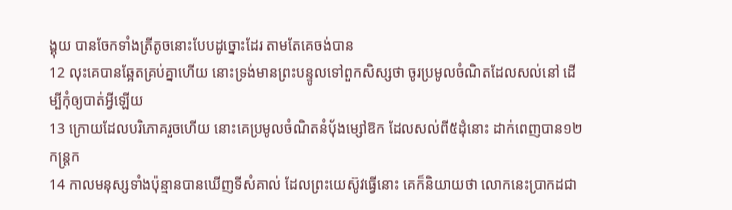ង្គុយ បានចែកទាំងត្រីតូចនោះបែបដូច្នោះដែរ តាមតែគេចង់បាន
12 លុះគេបានឆ្អែតគ្រប់គ្នាហើយ នោះទ្រង់មានព្រះបន្ទូលទៅពួកសិស្សថា ចូរប្រមូលចំណិតដែលសល់នៅ ដើម្បីកុំឲ្យបាត់អ្វីឡើយ
13 ក្រោយដែលបរិភោគរួចហើយ នោះគេប្រមូលចំណិតនំបុ័ងម្សៅឱក ដែលសល់ពី៥ដុំនោះ ដាក់ពេញបាន១២កន្ត្រក
14 កាលមនុស្សទាំងប៉ុន្មានបានឃើញទីសំគាល់ ដែលព្រះយេស៊ូវធ្វើនោះ គេក៏និយាយថា លោកនេះប្រាកដជា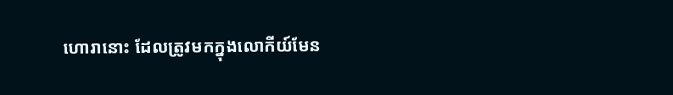ហោរានោះ ដែលត្រូវមកក្នុងលោកីយ៍មែន